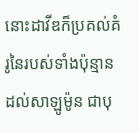នោះដាវីឌក៏ប្រគល់គំរូនៃរបស់ទាំងប៉ុន្មាន ដល់សាឡូម៉ូន ជាបុ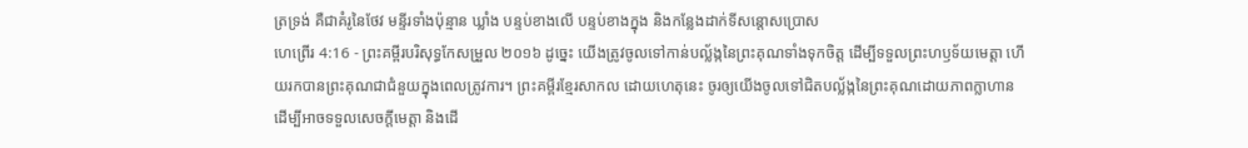ត្រទ្រង់ គឺជាគំរូនៃថែវ មន្ទីរទាំងប៉ុន្មាន ឃ្លាំង បន្ទប់ខាងលើ បន្ទប់ខាងក្នុង និងកន្លែងដាក់ទីសន្តោសប្រោស
ហេព្រើរ 4:16 - ព្រះគម្ពីរបរិសុទ្ធកែសម្រួល ២០១៦ ដូច្នេះ យើងត្រូវចូលទៅកាន់បល្ល័ង្កនៃព្រះគុណទាំងទុកចិត្ត ដើម្បីទទួលព្រះហឫទ័យមេត្តា ហើយរកបានព្រះគុណជាជំនួយក្នុងពេលត្រូវការ។ ព្រះគម្ពីរខ្មែរសាកល ដោយហេតុនេះ ចូរឲ្យយើងចូលទៅជិតបល្ល័ង្កនៃព្រះគុណដោយភាពក្លាហាន ដើម្បីអាចទទួលសេចក្ដីមេត្តា និងដើ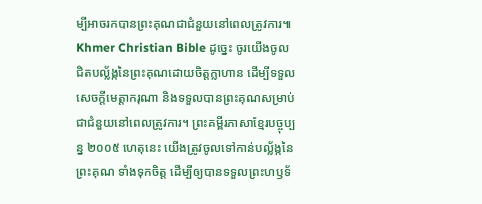ម្បីអាចរកបានព្រះគុណជាជំនួយនៅពេលត្រូវការ៕ Khmer Christian Bible ដូច្នេះ ចូរយើងចូលជិតបល្ល័ង្កនៃព្រះគុណដោយចិត្ដក្លាហាន ដើម្បីទទួលសេចក្ដីមេត្ដាករុណា និងទទួលបានព្រះគុណសម្រាប់ជាជំនួយនៅពេលត្រូវការ។ ព្រះគម្ពីរភាសាខ្មែរបច្ចុប្បន្ន ២០០៥ ហេតុនេះ យើងត្រូវចូលទៅកាន់បល្ល័ង្កនៃព្រះគុណ ទាំងទុកចិត្ត ដើម្បីឲ្យបានទទួលព្រះហឫទ័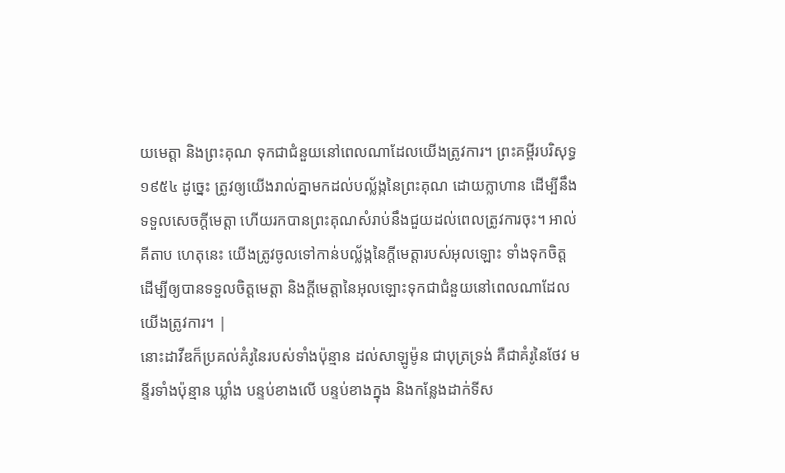យមេត្តា និងព្រះគុណ ទុកជាជំនួយនៅពេលណាដែលយើងត្រូវការ។ ព្រះគម្ពីរបរិសុទ្ធ ១៩៥៤ ដូច្នេះ ត្រូវឲ្យយើងរាល់គ្នាមកដល់បល្ល័ង្កនៃព្រះគុណ ដោយក្លាហាន ដើម្បីនឹងទទួលសេចក្ដីមេត្តា ហើយរកបានព្រះគុណសំរាប់នឹងជួយដល់ពេលត្រូវការចុះ។ អាល់គីតាប ហេតុនេះ យើងត្រូវចូលទៅកាន់បល្ល័ង្កនៃក្តីមេត្តារបស់អុលឡោះ ទាំងទុកចិត្ដ ដើម្បីឲ្យបានទទួលចិត្តមេត្ដា និងក្តីមេត្តានៃអុលឡោះទុកជាជំនួយនៅពេលណាដែលយើងត្រូវការ។ |
នោះដាវីឌក៏ប្រគល់គំរូនៃរបស់ទាំងប៉ុន្មាន ដល់សាឡូម៉ូន ជាបុត្រទ្រង់ គឺជាគំរូនៃថែវ មន្ទីរទាំងប៉ុន្មាន ឃ្លាំង បន្ទប់ខាងលើ បន្ទប់ខាងក្នុង និងកន្លែងដាក់ទីស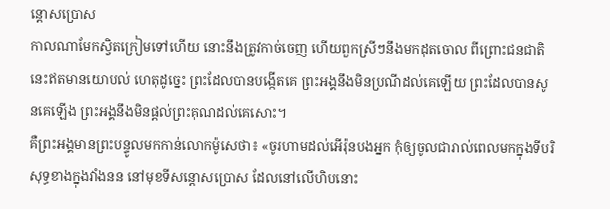ន្តោសប្រោស
កាលណាមែកស្វិតក្រៀមទៅហើយ នោះនឹងត្រូវកាច់ចេញ ហើយពួកស្រីៗនឹងមកដុតចោល ពីព្រោះជនជាតិនេះឥតមានយោបល់ ហេតុដូច្នេះ ព្រះដែលបានបង្កើតគេ ព្រះអង្គនឹងមិនប្រណីដល់គេឡើយ ព្រះដែលបានសូនគេឡើង ព្រះអង្គនឹងមិនផ្តល់ព្រះគុណដល់គេសោះ។
គឺព្រះអង្គមានព្រះបន្ទូលមកកាន់លោកម៉ូសេថា៖ «ចូរហាមដល់អើរ៉ុនបងអ្នក កុំឲ្យចូលជារាល់ពេលមកក្នុងទីបរិសុទ្ធខាងក្នុងវាំងនន នៅមុខទីសន្តោសប្រោស ដែលនៅលើហិបនោះ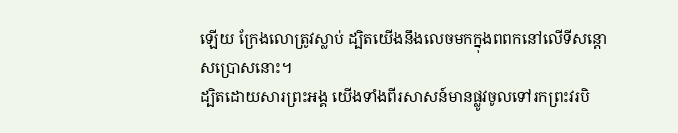ឡើយ ក្រែងលោត្រូវស្លាប់ ដ្បិតយើងនឹងលេចមកក្នុងពពកនៅលើទីសន្តោសប្រោសនោះ។
ដ្បិតដោយសារព្រះអង្គ យើងទាំងពីរសាសន៍មានផ្លូវចូលទៅរកព្រះវរបិ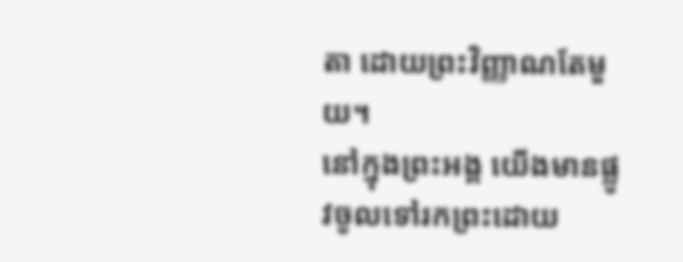តា ដោយព្រះវិញ្ញាណតែមួយ។
នៅក្នុងព្រះអង្គ យើងមានផ្លូវចូលទៅរកព្រះដោយ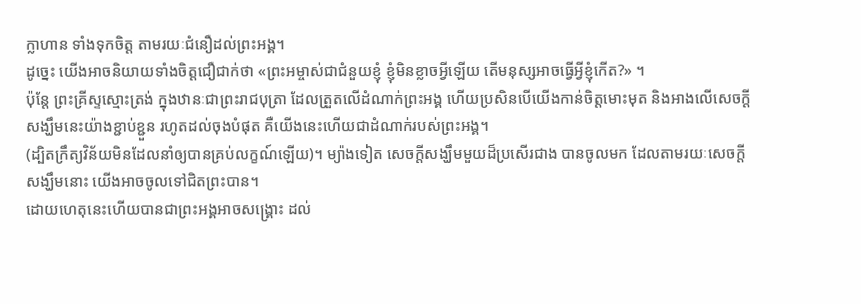ក្លាហាន ទាំងទុកចិត្ត តាមរយៈជំនឿដល់ព្រះអង្គ។
ដូច្នេះ យើងអាចនិយាយទាំងចិត្តជឿជាក់ថា «ព្រះអម្ចាស់ជាជំនួយខ្ញុំ ខ្ញុំមិនខ្លាចអ្វីឡើយ តើមនុស្សអាចធ្វើអ្វីខ្ញុំកើត?» ។
ប៉ុន្តែ ព្រះគ្រីស្ទស្មោះត្រង់ ក្នុងឋានៈជាព្រះរាជបុត្រា ដែលត្រួតលើដំណាក់ព្រះអង្គ ហើយប្រសិនបើយើងកាន់ចិត្តមោះមុត និងអាងលើសេចក្តីសង្ឃឹមនេះយ៉ាងខ្ជាប់ខ្ជួន រហូតដល់ចុងបំផុត គឺយើងនេះហើយជាដំណាក់របស់ព្រះអង្គ។
(ដ្បិតក្រឹត្យវិន័យមិនដែលនាំឲ្យបានគ្រប់លក្ខណ៍ឡើយ)។ ម្យ៉ាងទៀត សេចក្តីសង្ឃឹមមួយដ៏ប្រសើរជាង បានចូលមក ដែលតាមរយៈសេចក្តីសង្ឃឹមនោះ យើងអាចចូលទៅជិតព្រះបាន។
ដោយហេតុនេះហើយបានជាព្រះអង្គអាចសង្គ្រោះ ដល់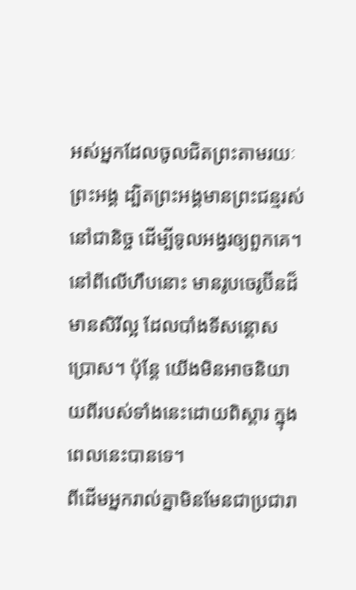អស់អ្នកដែលចូលជិតព្រះតាមរយៈព្រះអង្គ ដ្បិតព្រះអង្គមានព្រះជន្មរស់នៅជានិច្ច ដើម្បីទូលអង្វរឲ្យពួកគេ។
នៅពីលើហឹបនោះ មានរូបចេរូប៊ីនដ៏មានសិរីល្អ ដែលបាំងទីសន្តោសប្រោស។ ប៉ុន្ដែ យើងមិនអាចនិយាយពីរបស់ទាំងនេះដោយពិស្តារ ក្នុងពេលនេះបានទេ។
ពីដើមអ្នករាល់គ្នាមិនមែនជាប្រជារា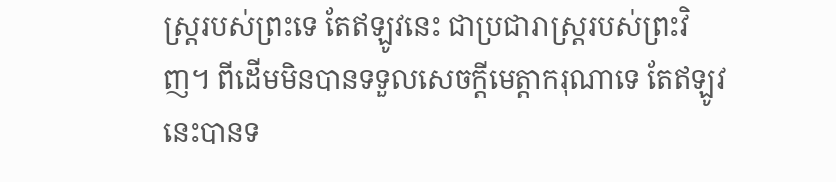ស្រ្តរបស់ព្រះទេ តែឥឡូវនេះ ជាប្រជារាស្រ្តរបស់ព្រះវិញ។ ពីដើមមិនបានទទួលសេចក្តីមេត្តាករុណាទេ តែឥឡូវនេះបានទ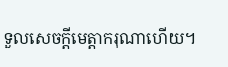ទួលសេចក្តីមេត្តាករុណាហើយ។